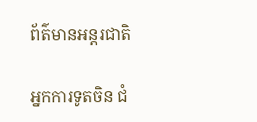ព័ត៌មានអន្តរជាតិ

អ្នកការទូតចិន ជំ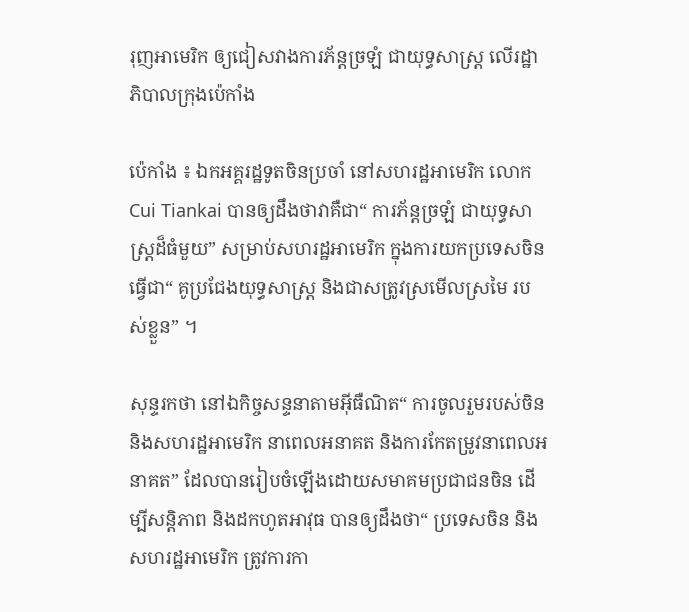រុញអាមេរិក ឲ្យជៀសវាងការភ័ន្ដច្រឡំ ជាយុទ្ធសាស្រ្ត លើរដ្ឋាភិបាលក្រុងប៉េកាំង

ប៉េកាំង ៖ ឯកអគ្គរដ្ឋទូតចិនប្រចាំ នៅសហរដ្ឋអាមេរិក លោក Cui Tiankai បានឲ្យដឹងថាវាគឺជា“ ការភ័ន្តច្រឡំ ជាយុទ្ធសាស្ត្រដ៏ធំមួយ” សម្រាប់សហរដ្ឋអាមេរិក ក្នុងការយកប្រទេសចិនធ្វើជា“ គូប្រជែងយុទ្ធសាស្ត្រ និងជាសត្រូវស្រមើលស្រមៃ របស់ខ្លួន” ។

សុន្ទរកថា នៅឯកិច្ចសន្ទនាតាមអ៊ីធឺណិត“ ការចូលរួមរបស់ចិន និងសហរដ្ឋអាមេរិក នាពេលអនាគត និងការកែតម្រូវនាពេលអនាគត” ដែលបានរៀបចំឡើងដោយសមាគមប្រជាជនចិន ដើម្បីសន្តិភាព និងដកហូតអាវុធ បានឲ្យដឹងថា“ ប្រទេសចិន និងសហរដ្ឋអាមេរិក ត្រូវការកា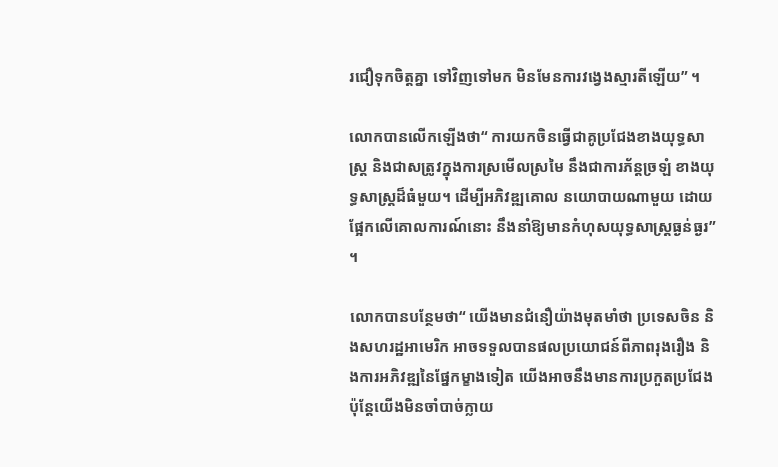រជឿទុកចិត្តគ្នា ទៅវិញទៅមក មិនមែនការវង្វេងស្មារតីឡើយ” ។

លោកបានលើកឡើងថា“ ការយកចិនធ្វើជាគូប្រជែងខាងយុទ្ធសាស្ត្រ និងជាសត្រូវក្នុងការស្រមើលស្រមៃ នឹងជាការភ័ន្តច្រឡំ ខាងយុទ្ធសាស្ត្រដ៏ធំមួយ។ ដើម្បីអភិវឌ្ឍគោល នយោបាយណាមួយ ដោយផ្អែកលើគោលការណ៍នោះ នឹងនាំឱ្យមានកំហុសយុទ្ធសាស្ត្រធ្ងន់ធ្ងរ” ។

លោកបានបន្ថែមថា“ យើងមានជំនឿយ៉ាងមុតមាំថា ប្រទេសចិន និងសហរដ្ឋអាមេរិក អាចទទួលបានផលប្រយោជន៍ពីភាពរុងរឿង និងការអភិវឌ្ឍនៃផ្នែកម្ខាងទៀត យើងអាចនឹងមានការប្រកួតប្រជែង ប៉ុន្តែយើងមិនចាំបាច់ក្លាយ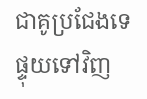ជាគូប្រជែងទេ ផ្ទុយទៅវិញ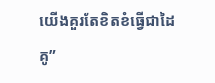យើងគួរតែខិតខំធ្វើជាដៃគូ”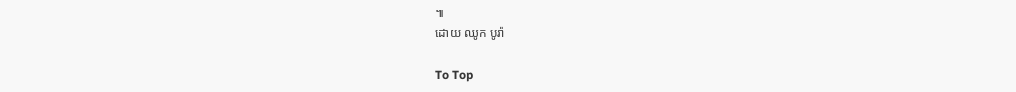៕
ដោយ ឈូក បូរ៉ា

To Top